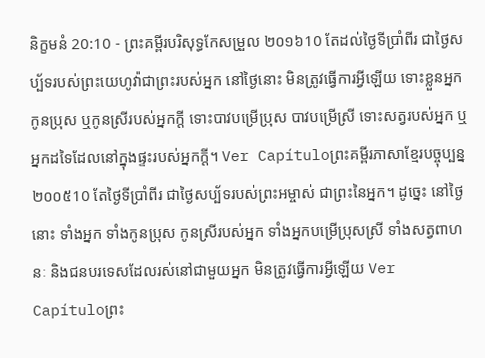និក្ខមនំ 20:10 - ព្រះគម្ពីរបរិសុទ្ធកែសម្រួល ២០១៦10 តែដល់ថ្ងៃទីប្រាំពីរ ជាថ្ងៃសប្ប័ទរបស់ព្រះយេហូវ៉ាជាព្រះរបស់អ្នក នៅថ្ងៃនោះ មិនត្រូវធ្វើការអ្វីឡើយ ទោះខ្លួនអ្នក កូនប្រុស ឬកូនស្រីរបស់អ្នកក្តី ទោះបាវបម្រើប្រុស បាវបម្រើស្រី ទោះសត្វរបស់អ្នក ឬអ្នកដទៃដែលនៅក្នុងផ្ទះរបស់អ្នកក្ដី។ Ver Capítuloព្រះគម្ពីរភាសាខ្មែរបច្ចុប្បន្ន ២០០៥10 តែថ្ងៃទីប្រាំពីរ ជាថ្ងៃសប្ប័ទរបស់ព្រះអម្ចាស់ ជាព្រះនៃអ្នក។ ដូច្នេះ នៅថ្ងៃនោះ ទាំងអ្នក ទាំងកូនប្រុស កូនស្រីរបស់អ្នក ទាំងអ្នកបម្រើប្រុសស្រី ទាំងសត្វពាហនៈ និងជនបរទេសដែលរស់នៅជាមួយអ្នក មិនត្រូវធ្វើការអ្វីឡើយ Ver Capítuloព្រះ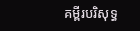គម្ពីរបរិសុទ្ធ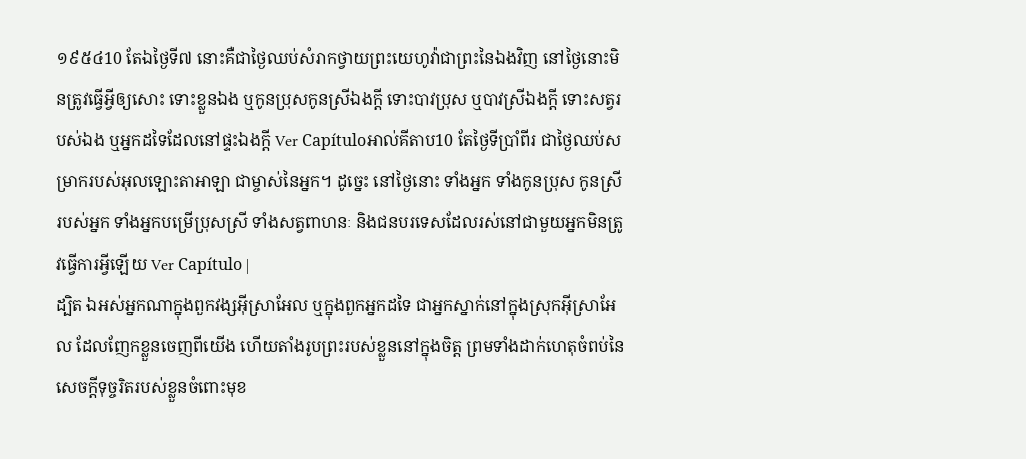១៩៥៤10 តែឯថ្ងៃទី៧ នោះគឺជាថ្ងៃឈប់សំរាកថ្វាយព្រះយេហូវ៉ាជាព្រះនៃឯងវិញ នៅថ្ងៃនោះមិនត្រូវធ្វើអ្វីឲ្យសោះ ទោះខ្លួនឯង ឬកូនប្រុសកូនស្រីឯងក្តី ទោះបាវប្រុស ឬបាវស្រីឯងក្តី ទោះសត្វរបស់ឯង ឬអ្នកដទៃដែលនៅផ្ទះឯងក្តី Ver Capítuloអាល់គីតាប10 តែថ្ងៃទីប្រាំពីរ ជាថ្ងៃឈប់សម្រាករបស់អុលឡោះតាអាឡា ជាម្ចាស់នៃអ្នក។ ដូច្នេះ នៅថ្ងៃនោះ ទាំងអ្នក ទាំងកូនប្រុស កូនស្រីរបស់អ្នក ទាំងអ្នកបម្រើប្រុសស្រី ទាំងសត្វពាហនៈ និងជនបរទេសដែលរស់នៅជាមួយអ្នកមិនត្រូវធ្វើការអ្វីឡើយ Ver Capítulo |
ដ្បិត ឯអស់អ្នកណាក្នុងពួកវង្សអ៊ីស្រាអែល ឬក្នុងពួកអ្នកដទៃ ជាអ្នកស្នាក់នៅក្នុងស្រុកអ៊ីស្រាអែល ដែលញែកខ្លួនចេញពីយើង ហើយតាំងរូបព្រះរបស់ខ្លួននៅក្នុងចិត្ត ព្រមទាំងដាក់ហេតុចំពប់នៃសេចក្ដីទុច្ចរិតរបស់ខ្លួនចំពោះមុខ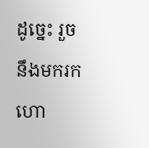ដូចេ្នះ រួចនឹងមករកហោ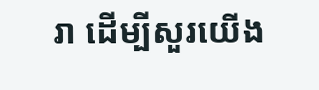រា ដើម្បីសួរយើង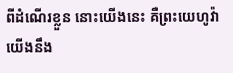ពីដំណើរខ្លួន នោះយើងនេះ គឺព្រះយេហូវ៉ា យើងនឹង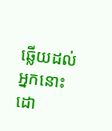ឆ្លើយដល់អ្នកនោះ ដោ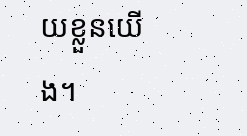យខ្លួនយើង។